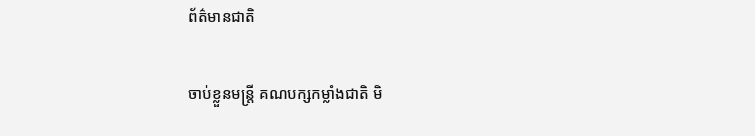ព័ត៌មានជាតិ

ចាប់ខ្លួនមន្រ្តី គណបក្សកម្លាំងជាតិ មិ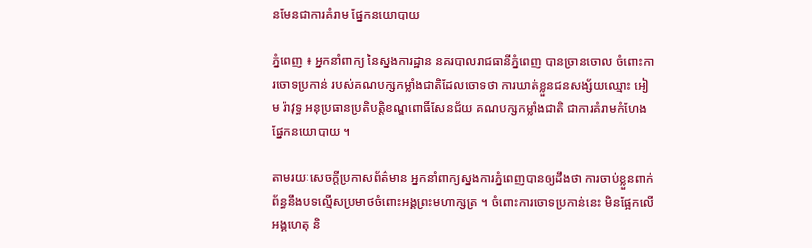នមែនជាការគំរាម ផ្នែកនយោបាយ

ភ្នំពេញ ៖ អ្នកនាំពាក្យ នៃស្នងការដ្ឋាន នគរបាលរាជធានីភ្នំពេញ បានច្រានចោល ចំពោះការចោទប្រកាន់ របស់គណបក្សកម្លាំងជាតិដែលចោទថា ការឃាត់ខ្លួនជនសង្ស័យឈ្មោះ អៀម រ៉ាវុទ្ធ អនុប្រធានប្រតិបត្តិខណ្ឌពោធិ៍សែនជ័យ គណបក្សកម្លាំងជាតិ ជាការគំរាមកំហែងផ្នែកនយោបាយ ។

តាមរយៈសេចក្តីប្រកាសព័ត៌មាន អ្នកនាំពាក្យស្នងការភ្នំពេញបានឲ្យដឹងថា ការចាប់ខ្លួនពាក់ព័ន្ធនឹងបទល្មើសប្រមាថចំពោះអង្គព្រះមហាក្សត្រ ។ ចំពោះការចោទប្រកាន់នេះ មិនផ្អែកលើអង្គហេតុ និ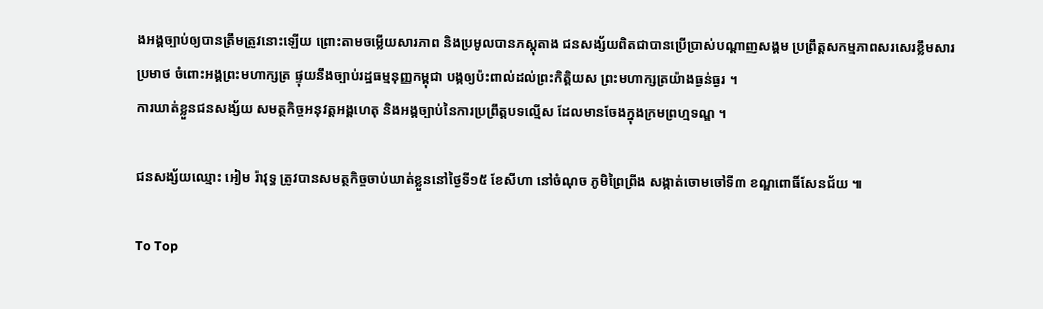ងអង្គច្បាប់ឲ្យបានត្រឹមត្រូវនោះឡើយ ព្រោះតាមចម្លើយសារភាព និងប្រមូលបានភស្តុតាង ជនសង្ស័យពិតជាបានប្រើប្រាស់បណ្តាញសង្គម ប្រព្រឹត្តសកម្មភាពសរសេរខ្លឹមសារប្រមាថ ចំពោះអង្គព្រះមហាក្សត្រ ផ្ទុយនឹងច្បាប់រដ្ឋធម្មនុញ្ញកម្ពុជា បង្កឲ្យប៉ះពាល់ដល់ព្រះកិត្តិយស ព្រះមហាក្សត្រយ៉ាងធ្ងន់ធ្ងរ ។
ការឃាត់ខ្លួនជនសង្ស័យ សមត្ថកិច្ចអនុវត្តអង្គហេតុ និងអង្គច្បាប់នៃការប្រព្រឹត្តបទល្មើស ដែលមានចែងក្នុងក្រមព្រហ្មទណ្ឌ ។

ជនសង្ស័យឈ្មោះ អៀម រ៉ាវុទ្ធ ត្រូវបានសមត្ថកិច្ចចាប់ឃាត់ខ្លួននៅថ្ងៃទី១៥ ខែសីហា នៅចំណុច ភូមិព្រៃព្រីង សង្កាត់ចោមចៅទី៣ ខណ្ឌពោធិ៍សែនជ័យ ៕

To Top